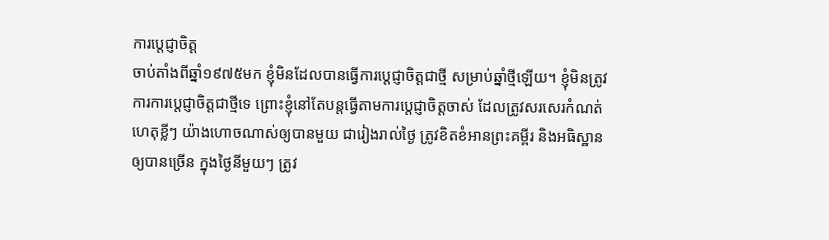ការប្តេជ្ញាចិត្ត
ចាប់តាំងពីឆ្នាំ១៩៧៥មក ខ្ញុំមិនដែលបានធ្វើការប្តេជ្ញាចិត្តជាថ្មី សម្រាប់ឆ្នាំថ្មីឡើយ។ ខ្ញុំមិនត្រូវការការប្តេជ្ញាចិត្តជាថ្មីទេ ព្រោះខ្ញុំនៅតែបន្តធ្វើតាមការប្តេជ្ញាចិត្តចាស់ ដែលត្រូវសរសេរកំណត់ហេតុខ្លីៗ យ៉ាងហោចណាស់ឲ្យបានមួយ ជារៀងរាល់ថ្ងៃ ត្រូវខិតខំអានព្រះគម្ពីរ និងអធិស្ឋានឲ្យបានច្រើន ក្នុងថ្ងៃនីមួយៗ ត្រូវ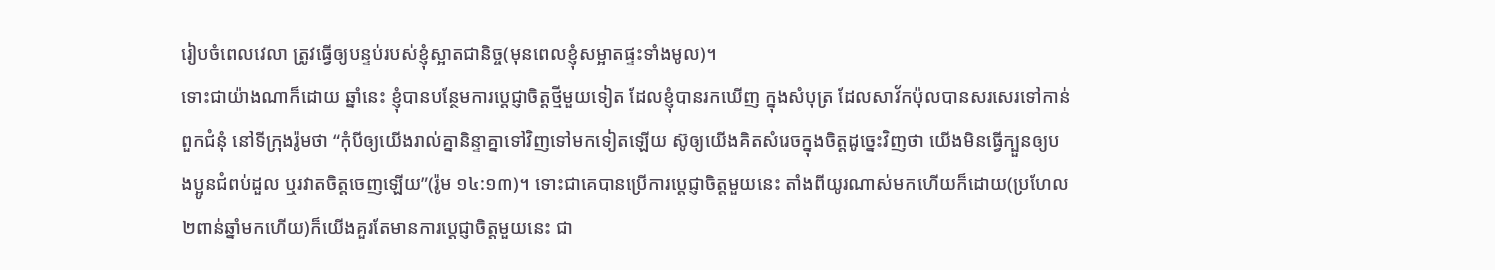រៀបចំពេលវេលា ត្រូវធ្វើឲ្យបន្ទប់របស់ខ្ញុំស្អាតជានិច្ច(មុនពេលខ្ញុំសម្អាតផ្ទះទាំងមូល)។
ទោះជាយ៉ាងណាក៏ដោយ ឆ្នាំនេះ ខ្ញុំបានបន្ថែមការប្តេជ្ញាចិត្តថ្មីមួយទៀត ដែលខ្ញុំបានរកឃើញ ក្នុងសំបុត្រ ដែលសាវ័កប៉ុលបានសរសេរទៅកាន់ពួកជំនុំ នៅទីក្រុងរ៉ូមថា “កុំបីឲ្យយើងរាល់គ្នានិន្ទាគ្នាទៅវិញទៅមកទៀតឡើយ ស៊ូឲ្យយើងគិតសំរេចក្នុងចិត្តដូច្នេះវិញថា យើងមិនធ្វើក្បួនឲ្យបងប្អូនជំពប់ដួល ឬរវាតចិត្តចេញឡើយ”(រ៉ូម ១៤:១៣)។ ទោះជាគេបានប្រើការប្តេជ្ញាចិត្តមួយនេះ តាំងពីយូរណាស់មកហើយក៏ដោយ(ប្រហែល២ពាន់ឆ្នាំមកហើយ)ក៏យើងគួរតែមានការប្តេជ្ញាចិត្តមួយនេះ ជា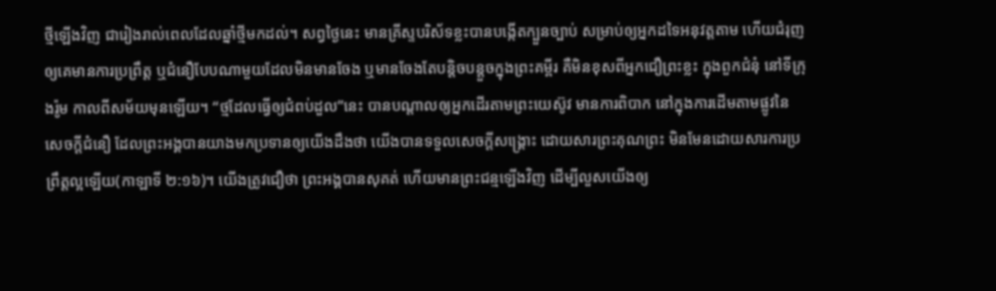ថ្មីឡើងវិញ ជារៀងរាល់ពេលដែលឆ្នាំថ្មីមកដល់។ សព្វថ្ងៃនេះ មានគ្រីស្ទបរិស័ទខ្លះបានបង្កើតក្បួនច្បាប់ សម្រាប់ឲ្យអ្នកដទៃអនុវត្តតាម ហើយជំរុញឲ្យគេមានការប្រព្រឹត្ត ឬជំនឿបែបណាមួយដែលមិនមានចែង ឬមានចែងតែបន្តិចបន្តួចក្នុងព្រះគម្ពីរ គឺមិនខុសពីអ្នកជឿព្រះខ្លះ ក្នុងពួកជំនុំ នៅទីក្រុងរ៉ូម កាលពីសម័យមុនឡើយ។ “ថ្មដែលធ្វើឲ្យជំពប់ដួល”នេះ បានបណ្តាលឲ្យអ្នកដើរតាមព្រះយេស៊ូវ មានការពិបាក នៅក្នុងការដើមតាមផ្លូវនៃសេចក្តីជំនឿ ដែលព្រះអង្គបានយាងមកប្រទានឲ្យយើងដឹងថា យើងបានទទួលសេចក្តីសង្រ្គោះ ដោយសារព្រះគុណព្រះ មិនមែនដោយសារការប្រព្រឹត្តល្អឡើយ(កាឡាទី ២:១៦)។ យើងត្រូវជឿថា ព្រះអង្គបានសុគត់ ហើយមានព្រះជន្មឡើងវិញ ដើម្បីលួសយើងឲ្យ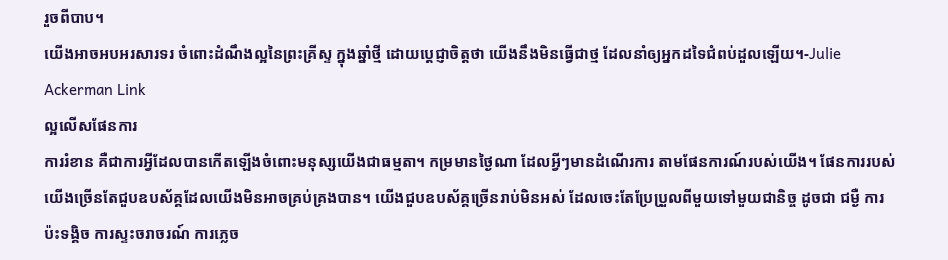រួចពីបាប។
យើងអាចអបអរសារទរ ចំពោះដំណឹងល្អនៃព្រះគ្រីស្ទ ក្នុងឆ្នាំថ្មី ដោយប្តេជ្ញាចិត្តថា យើងនឹងមិនធ្វើជាថ្ម ដែលនាំឲ្យអ្នកដទៃជំពប់ដួលឡើយ។-Julie Ackerman Link
ល្អលើសផែនការ
ការរំខាន គឺជាការអ្វីដែលបានកើតឡើងចំពោះមនុស្សយើងជាធម្មតា។ កម្រមានថ្ងៃណា ដែលអ្វីៗមានដំណើរការ តាមផែនការណ៍របស់យើង។ ផែនការរបស់យើងច្រើនតែជួបឧបស័គ្គដែលយើងមិនអាចគ្រប់គ្រងបាន។ យើងជួបឧបស័គ្គច្រើនរាប់មិនអស់ ដែលចេះតែប្រែប្រួលពីមួយទៅមួយជានិច្ច ដូចជា ជម្ងឺ ការប៉ះទង្គិច ការស្ទះចរាចរណ៍ ការភ្លេច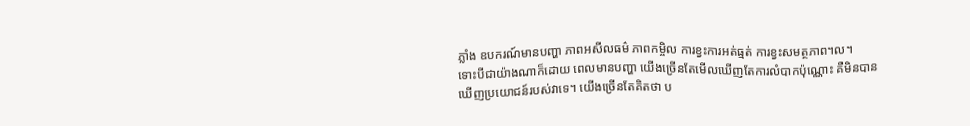ភ្លាំង ឧបករណ៍មានបញ្ហា ភាពអសីលធម៌ ភាពកម្ចិល ការខ្វះការអត់ធ្មត់ ការខ្វះសមត្ថភាព។ល។
ទោះបីជាយ៉ាងណាក៏ដោយ ពេលមានបញ្ហា យើងច្រើនតែមើលឃើញតែការលំបាកប៉ុណ្ណោះ គឺមិនបានឃើញប្រយោជន៍របស់វាទេ។ យើងច្រើនតែគិតថា ប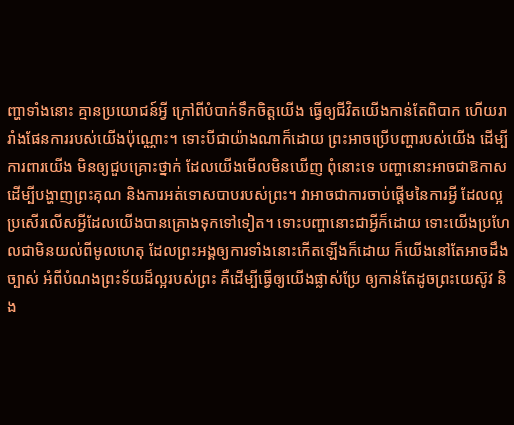ញ្ហាទាំងនោះ គ្មានប្រយោជន៍អ្វី ក្រៅពីបំបាក់ទឹកចិត្តយើង ធ្វើឲ្យជីវិតយើងកាន់តែពិបាក ហើយរារាំងផែនការរបស់យើងប៉ុណ្ណោះ។ ទោះបីជាយ៉ាងណាក៏ដោយ ព្រះអាចប្រើបញ្ហារបស់យើង ដើម្បីការពារយើង មិនឲ្យជួបគ្រោះថ្នាក់ ដែលយើងមើលមិនឃើញ ពុំនោះទេ បញ្ហានោះអាចជាឱកាស ដើម្បីបង្ហាញព្រះគុណ និងការអត់ទោសបាបរបស់ព្រះ។ វាអាចជាការចាប់ផ្តើមនៃការអ្វី ដែលល្អប្រសើរលើសអ្វីដែលយើងបានគ្រោងទុកទៅទៀត។ ទោះបញ្ហានោះជាអ្វីក៏ដោយ ទោះយើងប្រហែលជាមិនយល់ពីមូលហេតុ ដែលព្រះអង្គឲ្យការទាំងនោះកើតឡើងក៏ដោយ ក៏យើងនៅតែអាចដឹងច្បាស់ អំពីបំណងព្រះទ័យដ៏ល្អរបស់ព្រះ គឺដើម្បីធ្វើឲ្យយើងផ្លាស់ប្រែ ឲ្យកាន់តែដូចព្រះយេស៊ូវ និង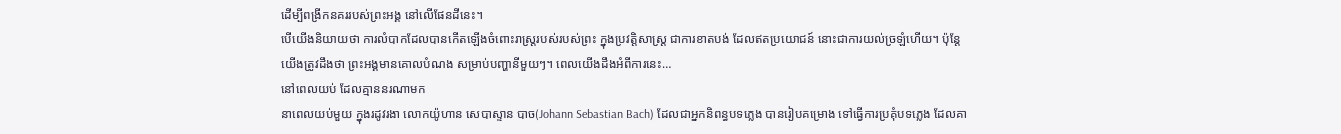ដើម្បីពង្រីកនគររបស់ព្រះអង្គ នៅលើផែនដីនេះ។
បើយើងនិយាយថា ការលំបាកដែលបានកើតឡើងចំពោះរាស្រ្តរបស់របស់ព្រះ ក្នុងប្រវត្តិសាស្ត្រ ជាការខាតបង់ ដែលឥតប្រយោជន៍ នោះជាការយល់ច្រឡំហើយ។ ប៉ុន្តែ យើងត្រូវដឹងថា ព្រះអង្គមានគោលបំណង សម្រាប់បញ្ហានីមួយៗ។ ពេលយើងដឹងអំពីការនេះ…
នៅពេលយប់ ដែលគ្មាននរណាមក
នាពេលយប់មួយ ក្នុងរដូវរងា លោកយ៉ូហាន សេបាស្ទាន បាច(Johann Sebastian Bach) ដែលជាអ្នកនិពន្ធបទភ្លេង បានរៀបគម្រោង ទៅធ្វើការប្រគុំបទភ្លេង ដែលគា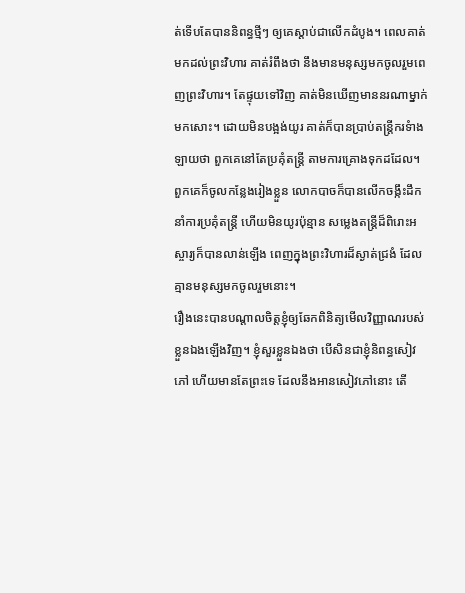ត់ទើបតែបាននិពន្ធថ្មីៗ ឲ្យគេស្តាប់ជាលើកដំបូង។ ពេលគាត់មកដល់ព្រះវិហារ គាត់រំពឹងថា នឹងមានមនុស្សមកចូលរួមពេញព្រះវិហារ។ តែផ្ទុយទៅវិញ គាត់មិនឃើញមាននរណាម្នាក់មកសោះ។ ដោយមិនបង្អង់យូរ គាត់ក៏បានប្រាប់តន្រ្តីករទំាងឡាយថា ពួកគេនៅតែប្រគុំតន្ត្រី តាមការគ្រោងទុកដដែល។ ពួកគេក៏ចូលកន្លែងរៀងខ្លួន លោកបាចក៏បានលើកចង្កឹះដឹកនាំការប្រគុំតន្រ្តី ហើយមិនយូរប៉ុន្មាន សម្លេងតន្រ្តីដ៏ពិរោះអស្ចារ្យក៏បានលាន់ឡើង ពេញក្នុងព្រះវិហារដ៏ស្ងាត់ជ្រងំ ដែលគ្មានមនុស្សមកចូលរួមនោះ។
រឿងនេះបានបណ្តាលចិត្តខ្ញុំឲ្យឆែកពិនិត្យមើលវិញ្ញាណរបស់ខ្លួនឯងឡើងវិញ។ ខ្ញុំសួរខ្លួនឯងថា បើសិនជាខ្ញុំនិពន្ធសៀវភៅ ហើយមានតែព្រះទេ ដែលនឹងអានសៀវភៅនោះ តើ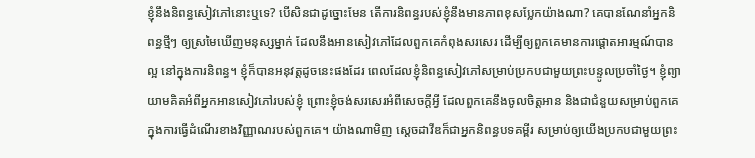ខ្ញុំនឹងនិពន្ធសៀវភៅនោះឬទេ? បើសិនជាដូច្នោះមែន តើការនិពន្ធរបស់ខ្ញុំនឹងមានភាពខុសប្លែកយ៉ាងណា? គេបានណែនាំអ្នកនិពន្ធថ្មីៗ ឲ្យស្រមៃឃើញមនុស្សម្នាក់ ដែលនឹងអានសៀវភៅដែលពួកគេកំពុងសរសេរ ដើម្បីឲ្យពួកគេមានការផ្តោតអារម្មណ៍បានល្អ នៅក្នុងការនិពន្ធ។ ខ្ញុំក៏បានអនុវត្តដូចនេះផងដែរ ពេលដែលខ្ញុំនិពន្ធសៀវភៅសម្រាប់ប្រកបជាមួយព្រះបន្ទូលប្រចាំថ្ងៃ។ ខ្ញុំព្យាយាមគិតអំពីអ្នកអានសៀវភៅរបស់ខ្ញុំ ព្រោះខ្ញុំចង់សរសេរអំពីសេចក្តីអ្វី ដែលពួកគេនឹងចូលចិត្តអាន និងជាជំនួយសម្រាប់ពួកគេ ក្នុងការធ្វើដំណើរខាងវិញ្ញាណរបស់ពួកគេ។ យ៉ាងណាមិញ ស្តេចដាវីឌក៏ជាអ្នកនិពន្ធបទគម្ពីរ សម្រាប់ឲ្យយើងប្រកបជាមួយព្រះ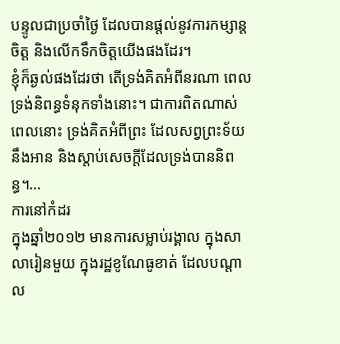បន្ទូលជាប្រចាំថ្ងៃ ដែលបានផ្តល់នូវការកម្សាន្តចិត្ត និងលើកទឹកចិត្តយើងផងដែរ។
ខ្ញុំក៏ឆ្ងល់ផងដែរថា តើទ្រង់គិតអំពីនរណា ពេលទ្រង់និពន្ធទំនុកទាំងនោះ។ ជាការពិតណាស់ ពេលនោះ ទ្រង់គិតអំពីព្រះ ដែលសព្វព្រះទ័យនឹងអាន និងស្តាប់សេចក្តីដែលទ្រង់បាននិពន្ធ។…
ការនៅកំដរ
ក្នុងឆ្នាំ២០១២ មានការសម្លាប់រង្គាល ក្នុងសាលារៀនមួយ ក្នុងរដ្ឋខូណែធូខាត់ ដែលបណ្តាល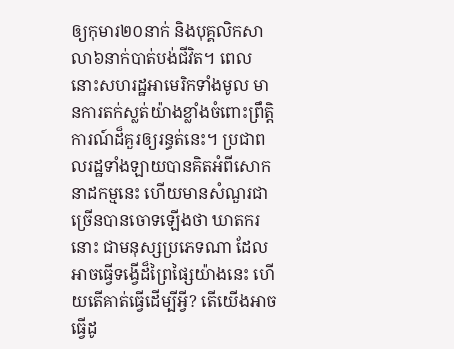ឲ្យកុមារ២០នាក់ និងបុគ្គលិកសាលា៦នាក់បាត់បង់ជីវិត។ ពេលនោះសហរដ្ឋអាមេរិកទាំងមូល មានការតក់ស្លត់យ៉ាងខ្លាំងចំពោះព្រឹត្តិការណ៍ដ៏គួរឲ្យរន្ធត់នេះ។ ប្រជាពលរដ្ឋទាំងឡាយបានគិតអំពីសោកនាដកម្មនេះ ហើយមានសំណួរជាច្រើនបានចោទឡើងថា ឃាតករនោះ ជាមនុស្សប្រភេទណា ដែលអាចធ្វើទង្វើដ៏ព្រៃផ្សៃយ៉ាងនេះ ហើយតើគាត់ធ្វើដើម្បីអ្វី? តើយើងអាចធ្វើដូ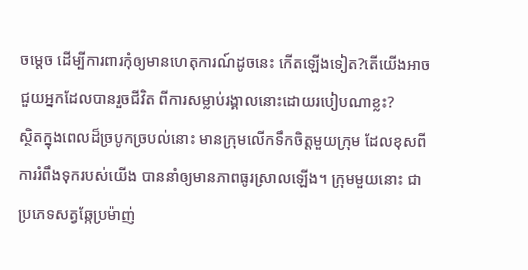ចម្តេច ដើម្បីការពារកុំឲ្យមានហេតុការណ៍ដូចនេះ កើតឡើងទៀត?តើយើងអាចជួយអ្នកដែលបានរួចជីវិត ពីការសម្លាប់រង្គាលនោះដោយរបៀបណាខ្លះ?
ស្ថិតក្នុងពេលដ៏ច្របូកច្របល់នោះ មានក្រុមលើកទឹកចិត្តមួយក្រុម ដែលខុសពីការរំពឹងទុករបស់យើង បាននាំឲ្យមានភាពធូរស្រាលឡើង។ ក្រុមមួយនោះ ជាប្រភេទសត្វឆ្កែប្រម៉ាញ់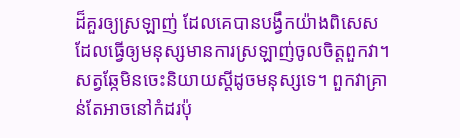ដ៏គួរឲ្យស្រឡាញ់ ដែលគេបានបង្វឹកយ៉ាងពិសេស ដែលធ្វើឲ្យមនុស្សមានការស្រឡាញ់ចូលចិត្តពួកវា។ សត្វឆ្កែមិនចេះនិយាយស្តីដូចមនុស្សទេ។ ពួកវាគ្រាន់តែអាចនៅកំដរប៉ុ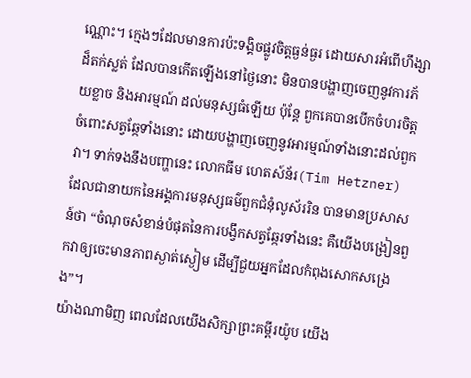ណ្ណោះ។ ក្មេងៗដែលមានការប៉ះទង្គិចផ្លូវចិត្តធ្ងន់ធ្ងរ ដោយសារអំពើហឹង្សាដ៏តក់ស្លត់ ដែលបានកើតឡើងនៅថ្ងៃនោះ មិនបានបង្ហាញចេញនូវការភ័យខ្លាច និងអារម្មណ៍ ដល់មនុស្សធំឡើយ ប៉ុន្តែ ពួកគេបានបើកចំហរចិត្តចំពោះសត្វឆ្កែទាំងនោះ ដោយបង្ហាញចេញនូវអារម្មណ៍ទាំងនោះដល់ពួកវា។ ទាក់ទងនឹងបញ្ហានេះ លោកធីម ហេតស៍ន័រ(Tim Hetzner) ដែលជានាយកនៃអង្គការមនុស្សធម៌ពួកជំនុំលូស័ររិន បានមានប្រសាសន៍ថា “ចំណុចសំខាន់បំផុតនៃការបង្វឹកសត្វឆ្កែរទាំងនេះ គឺយើងបង្រៀនពួកវាឲ្យចេះមានភាពស្ងាត់ស្ងៀម ដើម្បីជួយអ្នកដែលកំពុងសោកសង្រេង”។
យ៉ាងណាមិញ ពេលដែលយើងសិក្សាព្រះគម្ពីរយ៉ូប យើង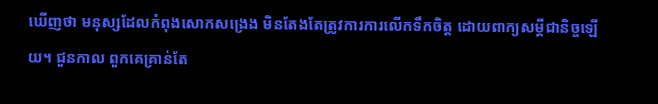ឃើញថា មនុស្សដែលកំពុងសោកសង្រេង មិនតែងតែត្រូវការការលើកទឹកចិត្ត ដោយពាក្យសម្តីជានិច្ចឡើយ។ ជួនកាល ពួកគេគ្រាន់តែ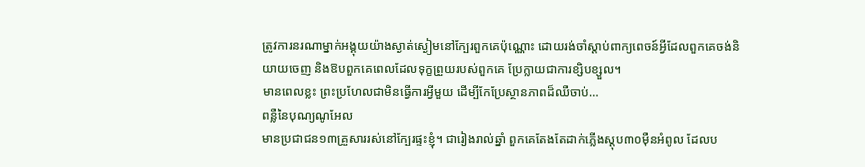ត្រូវការនរណាម្នាក់អង្គុយយ៉ាងស្ងាត់ស្ងៀមនៅក្បែរពួកគេប៉ុណ្ណោះ ដោយរង់ចាំស្តាប់ពាក្យពេចន៍អ្វីដែលពួកគេចង់និយាយចេញ និងឱបពួកគេពេលដែលទុក្ខព្រួយរបស់ពួកគេ ប្រែក្លាយជាការខ្សិបខ្សួល។
មានពេលខ្លះ ព្រះប្រហែលជាមិនធ្វើការអ្វីមួយ ដើម្បីកែប្រែស្ថានភាពដ៏ឈឺចាប់…
ពន្លឺនៃបុណ្យណូអែល
មានប្រជាជន១៣គ្រួសាររស់នៅក្បែរផ្ទះខ្ញុំ។ ជារៀងរាល់ឆ្នាំ ពួកគេតែងតែដាក់ភ្លើងស្តុប៣០ម៉ឺនអំពូល ដែលប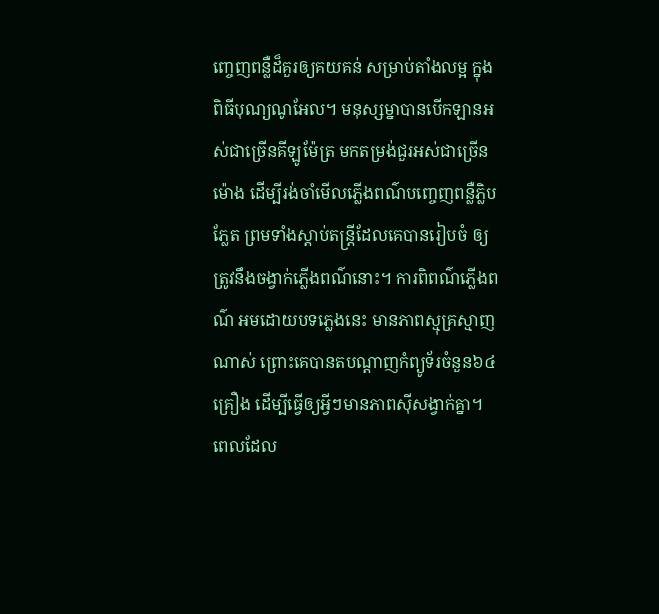ញ្ចេញពន្លឺដ៏គួរឲ្យគយគន់ សម្រាប់តាំងលម្អ ក្នុងពិធីបុណ្យណូអែល។ មនុស្សម្នាបានបើកឡានអស់ជាច្រើនគីឡូម៉ែត្រ មកតម្រង់ជួរអស់ជាច្រើនម៉ោង ដើម្បីរង់ចាំមើលភ្លើងពណ៌បញ្ចេញពន្លឺភ្លិបភ្លែត ព្រមទាំងស្តាប់តន្រ្តីដែលគេបានរៀបចំ ឲ្យត្រូវនឹងចង្វាក់ភ្លើងពណ៌នោះ។ ការពិពណ៌ភ្លើងពណ៌ អមដោយបទភ្លេងនេះ មានភាពស្មុគ្រស្មាញណាស់ ព្រោះគេបានតបណ្តាញកំព្យូទ័រចំនួន៦៤គ្រឿង ដើម្បីធ្វើឲ្យអ្វីៗមានភាពស៊ីសង្វាក់គ្នា។
ពេលដែល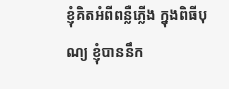ខ្ញុំគិតអំពីពន្លឺភ្លើង ក្នុងពិធីបុណ្យ ខ្ញុំបាននឹក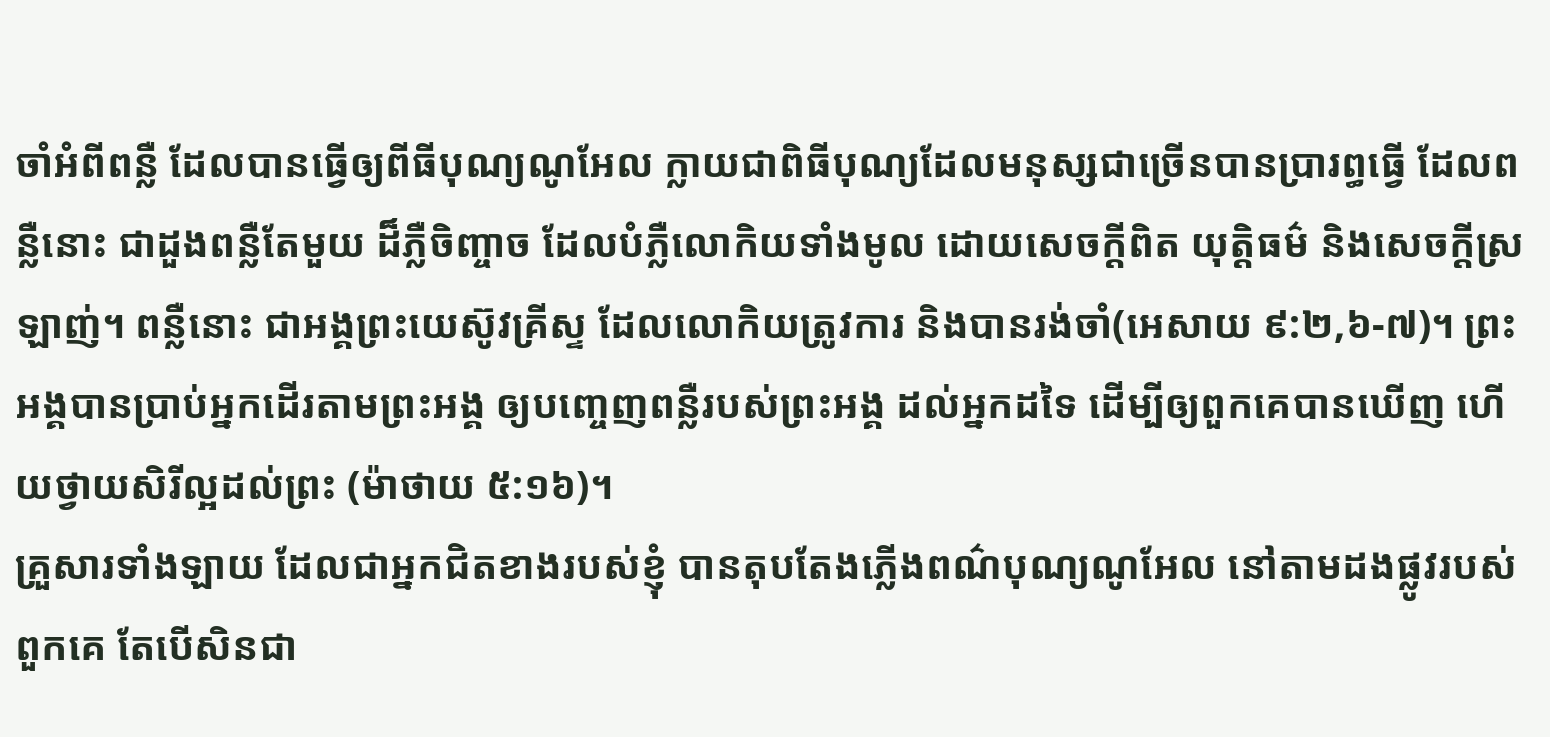ចាំអំពីពន្លឺ ដែលបានធ្វើឲ្យពីធីបុណ្យណូអែល ក្លាយជាពិធីបុណ្យដែលមនុស្សជាច្រើនបានប្រារព្ធធ្វើ ដែលពន្លឺនោះ ជាដួងពន្លឺតែមួយ ដ៏ភ្លឺចិញ្ចាច ដែលបំភ្លឺលោកិយទាំងមូល ដោយសេចក្តីពិត យុត្តិធម៌ និងសេចក្តីស្រឡាញ់។ ពន្លឺនោះ ជាអង្គព្រះយេស៊ូវគ្រីស្ទ ដែលលោកិយត្រូវការ និងបានរង់ចាំ(អេសាយ ៩:២,៦-៧)។ ព្រះអង្គបានប្រាប់អ្នកដើរតាមព្រះអង្គ ឲ្យបញ្ចេញពន្លឺរបស់ព្រះអង្គ ដល់អ្នកដទៃ ដើម្បីឲ្យពួកគេបានឃើញ ហើយថ្វាយសិរីល្អដល់ព្រះ (ម៉ាថាយ ៥:១៦)។
គ្រួសារទាំងឡាយ ដែលជាអ្នកជិតខាងរបស់ខ្ញុំ បានតុបតែងភ្លើងពណ៌បុណ្យណូអែល នៅតាមដងផ្លូវរបស់ពួកគេ តែបើសិនជា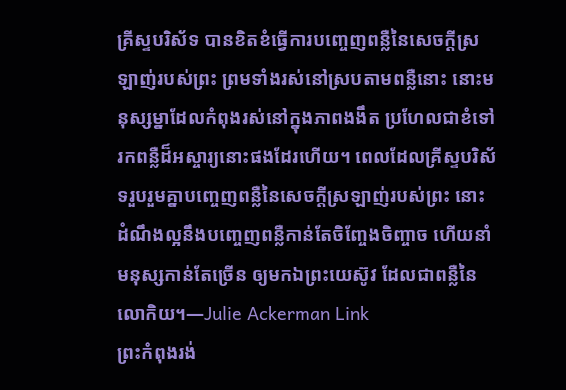គ្រីស្ទបរិស័ទ បានខិតខំធ្វើការបញ្ចេញពន្លឺនៃសេចក្តីស្រឡាញ់របស់ព្រះ ព្រមទាំងរស់នៅស្របតាមពន្លឺនោះ នោះមនុស្សម្នាដែលកំពុងរស់នៅក្នុងភាពងងឹត ប្រហែលជាខំទៅរកពន្លឺដ៏អស្ចារ្យនោះផងដែរហើយ។ ពេលដែលគ្រីស្ទបរិស័ទរួបរួមគ្នាបញ្ចេញពន្លឺនៃសេចក្តីស្រឡាញ់របស់ព្រះ នោះដំណឹងល្អនឹងបញ្ចេញពន្លឺកាន់តែចិញ្ចែងចិញ្ចាច ហើយនាំមនុស្សកាន់តែច្រើន ឲ្យមកឯព្រះយេស៊ូវ ដែលជាពន្លឺនៃលោកិយ។—Julie Ackerman Link
ព្រះកំពុងរង់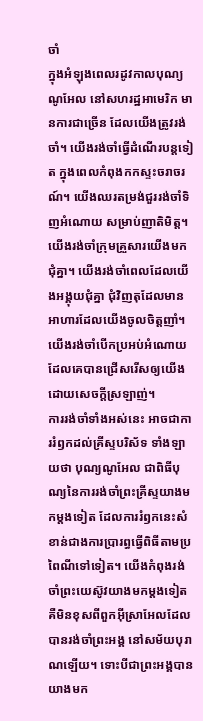ចាំ
ក្នុងអំឡុងពេលរដូវកាលបុណ្យណូអែល នៅសហរដ្ឋអាមេរិក មានការជាច្រើន ដែលយើងត្រូវរង់ចាំ។ យើងរង់ចាំធ្វើដំណើរបន្តទៀត ក្នុងពេលកំពុងកកស្ទះចរាចរណ៍។ យើងឈរតម្រង់ជួររង់ចាំទិញអំណោយ សម្រាប់ញាតិមិត្ត។ យើងរង់ចាំក្រុមគ្រួសារយើងមកជុំគ្នា។ យើងរង់ចាំពេលដែលយើងអង្គុយជុំគ្នា ជុំវិញតុដែលមានអាហារដែលយើងចូលចិត្តញាំ។ យើងរង់ចាំបើកប្រអប់អំណោយ ដែលគេបានជ្រើសរើសឲ្យយើង ដោយសេចក្តីស្រឡាញ់។
ការរង់ចាំទាំងអស់នេះ អាចជាការរំឭកដល់គ្រីស្ទបរិស័ទ ទាំងឡាយថា បុណ្យណូអែល ជាពិធីបុណ្យនៃការរង់ចាំព្រះគ្រីស្ទយាងមកម្តងទៀត ដែលការរំឭកនេះសំខាន់ជាងការប្រារព្ធធ្វើពិធីតាមប្រពៃណីទៅទៀត។ យើងកំពុងរង់ចាំព្រះយេស៊ូវយាងមកម្តងទៀត គឺមិនខុសពីពួកអ៊ីស្រាអែលដែលបានរង់ចាំព្រះអង្គ នៅសម័យបុរាណឡើយ។ ទោះបីជាព្រះអង្គបានយាងមក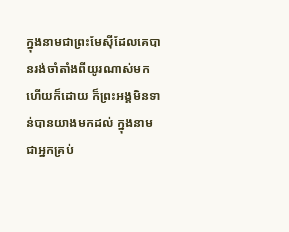ក្នុងនាមជាព្រះមែស៊ីដែលគេបានរង់ចាំតាំងពីយូរណាស់មកហើយក៏ដោយ ក៏ព្រះអង្គមិនទាន់បានយាងមកដល់ ក្នុងនាមជាអ្នកគ្រប់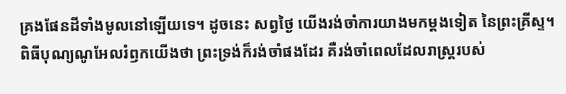គ្រងផែនដីទាំងមូលនៅឡើយទេ។ ដូចនេះ សព្វថ្ងៃ យើងរង់ចាំការយាងមកម្តងទៀត នៃព្រះគ្រីស្ទ។
ពិធីបុណ្យណូអែលរំឭកយើងថា ព្រះទ្រង់ក៏រង់ចាំផងដែរ គឺរង់ចាំពេលដែលរាស្រ្តរបស់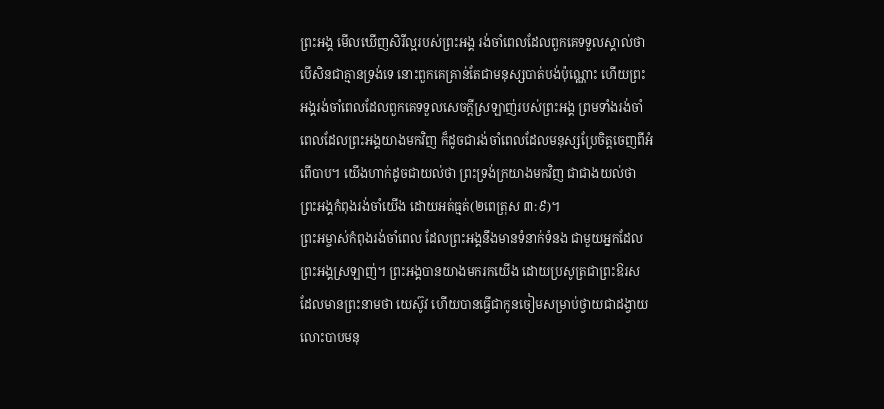ព្រះអង្គ មើលឃើញសិរីល្អរបស់ព្រះអង្គ រង់ចាំពេលដែលពួកគេទទួលស្គាល់ថា បើសិនជាគ្មានទ្រង់ទេ នោះពួកគេគ្រាន់តែជាមនុស្សបាត់បង់ប៉ុណ្ណោះ ហើយព្រះអង្គរង់ចាំពេលដែលពួកគេទទួលសេចក្តីស្រឡាញ់របស់ព្រះអង្គ ព្រមទាំងរង់ចាំពេលដែលព្រះអង្គយាងមកវិញ ក៏ដូចជារង់ចាំពេលដែលមនុស្សប្រែចិត្តចេញពីអំពើបាប។ យើងហាក់ដូចជាយល់ថា ព្រះទ្រង់ក្រយាងមកវិញ ជាជាងយល់ថា ព្រះអង្គកំពុងរង់ចាំយើង ដោយអត់ធ្មត់(២ពេត្រុស ៣:៩)។
ព្រះអម្ចាស់កំពុងរង់ចាំពេល ដែលព្រះអង្គនឹងមានទំនាក់ទំនង ជាមួយអ្នកដែលព្រះអង្គស្រឡាញ់។ ព្រះអង្គបានយាងមករកយើង ដោយប្រសូត្រជាព្រះឱរស ដែលមានព្រះនាមថា យេស៊ូវ ហើយបានធ្វើជាកូនចៀមសម្រាប់ថ្វាយជាដង្វាយលោះបាបមនុ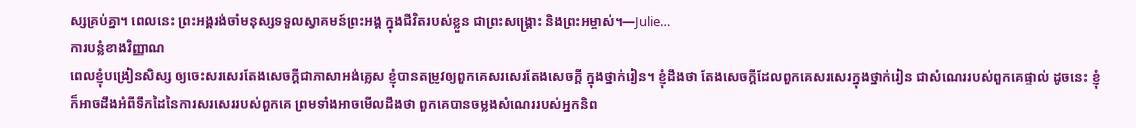ស្សគ្រប់គ្នា។ ពេលនេះ ព្រះអង្គរង់ចាំមនុស្សទទួលស្វាគមន៍ព្រះអង្គ ក្នុងជីវិតរបស់ខ្លួន ជាព្រះសង្រ្គោះ និងព្រះអម្ចាស់។—Julie…
ការបន្លំខាងវិញ្ញាណ
ពេលខ្ញុំបង្រៀនសិស្ស ឲ្យចេះសរសេរតែងសេចក្តីជាភាសាអង់គ្លេស ខ្ញុំបានតម្រូវឲ្យពួកគេសរសេរតែងសេចក្តី ក្នុងថ្នាក់រៀន។ ខ្ញុំដឹងថា តែងសេចក្តីដែលពួកគេសរសេរក្នុងថ្នាក់រៀន ជាសំណេររបស់ពួកគេផ្ទាល់ ដូចនេះ ខ្ញុំក៏អាចដឹងអំពីទឹកដៃនៃការសរសេររបស់ពួកគេ ព្រមទាំងអាចមើលដឹងថា ពួកគេបានចម្លងសំណេររបស់អ្នកនិព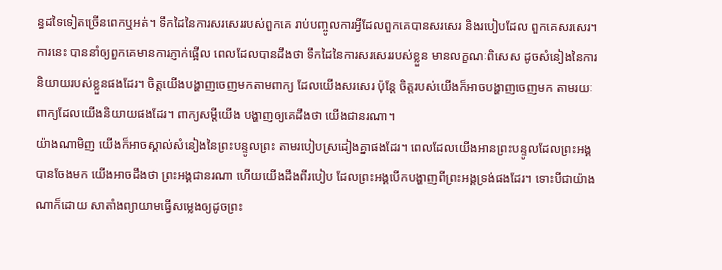ន្ធដទៃទៀតច្រើនពេកឬអត់។ ទឹកដៃនៃការសរសេររបស់ពួកគេ រាប់បញ្ចូលការអ្វីដែលពួកគេបានសរសេរ និងរបៀបដែល ពួកគេសរសេរ។ ការនេះ បាននាំឲ្យពួកគេមានការភ្ញាក់ផ្អើល ពេលដែលបានដឹងថា ទឹកដៃនៃការសរសេររបស់ខ្លួន មានលក្ខណៈពិសេស ដូចសំនៀងនៃការនិយាយរបស់ខ្លួនផងដែរ។ ចិត្តយើងបង្ហាញចេញមកតាមពាក្យ ដែលយើងសរសេរ ប៉ុន្តែ ចិត្តរបស់យើងក៏អាចបង្ហាញចេញមក តាមរយៈពាក្យដែលយើងនិយាយផងដែរ។ ពាក្យសម្តីយើង បង្ហាញឲ្យគេដឹងថា យើងជានរណា។
យ៉ាងណាមិញ យើងក៏អាចស្គាល់សំនៀងនៃព្រះបន្ទូលព្រះ តាមរបៀបស្រដៀងគ្នាផងដែរ។ ពេលដែលយើងអានព្រះបន្ទូលដែលព្រះអង្គបានចែងមក យើងអាចដឹងថា ព្រះអង្គជានរណា ហើយយើងដឹងពីរបៀប ដែលព្រះអង្គបើកបង្ហាញពីព្រះអង្គទ្រង់ផងដែរ។ ទោះបីជាយ៉ាងណាក៏ដោយ សាតាំងព្យាយាមធ្វើសម្លេងឲ្យដូចព្រះ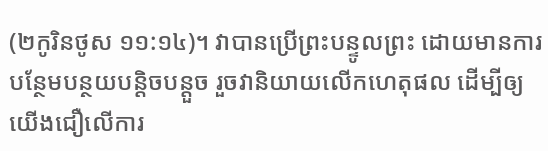(២កូរិនថូស ១១:១៤)។ វាបានប្រើព្រះបន្ទូលព្រះ ដោយមានការបន្ថែមបន្ថយបន្តិចបន្តួច រួចវានិយាយលើកហេតុផល ដើម្បីឲ្យយើងជឿលើការ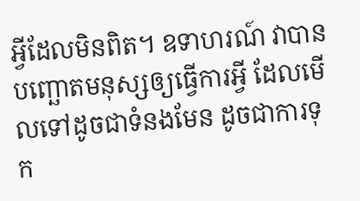អ្វីដែលមិនពិត។ ឧទាហរណ៍ វាបានបញ្ឆោតមនុស្សឲ្យធ្វើការអ្វី ដែលមើលទៅដូចជាទំនងមែន ដូចជាការទុក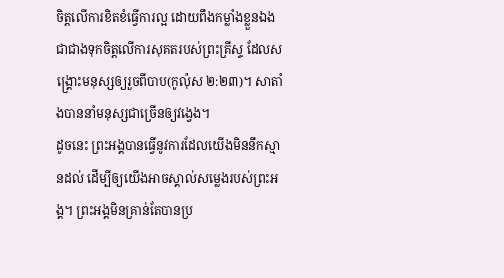ចិត្តលើការខិតខំធ្វើការល្អ ដោយពឹងកម្លាំងខ្លួនឯង ជាជាងទុកចិត្តលើការសុគតរបស់ព្រះគ្រីស្ទ ដែលសង្រ្គោះមនុស្សឲ្យរួចពីបាប(កូល៉ុស ២:២៣)។ សាតាំងបាននាំមនុស្សជាច្រើនឲ្យវង្វេង។
ដូចនេះ ព្រះអង្គបានធ្វើនូវការដែលយើងមិននឹកស្មានដល់ ដើម្បីឲ្យយើងអាចស្គាល់សម្លេងរបស់ព្រះអង្គ។ ព្រះអង្គមិនគ្រាន់តែបានប្រ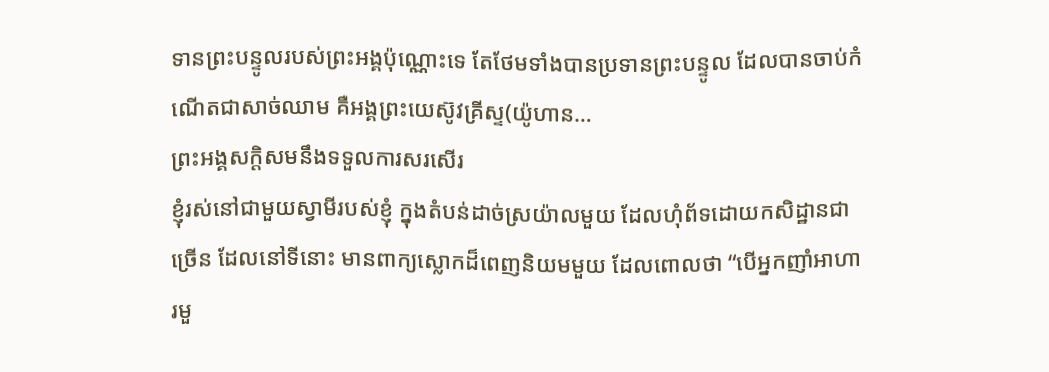ទានព្រះបន្ទូលរបស់ព្រះអង្គប៉ុណ្ណោះទេ តែថែមទាំងបានប្រទានព្រះបន្ទូល ដែលបានចាប់កំណើតជាសាច់ឈាម គឺអង្គព្រះយេស៊ូវគ្រីស្ទ(យ៉ូហាន…
ព្រះអង្គសក្តិសមនឹងទទួលការសរសើរ
ខ្ញុំរស់នៅជាមួយស្វាមីរបស់ខ្ញុំ ក្នុងតំបន់ដាច់ស្រយ៉ាលមួយ ដែលហុំព័ទដោយកសិដ្ឋានជាច្រើន ដែលនៅទីនោះ មានពាក្យស្លោកដ៏ពេញនិយមមួយ ដែលពោលថា “បើអ្នកញាំអាហារមួ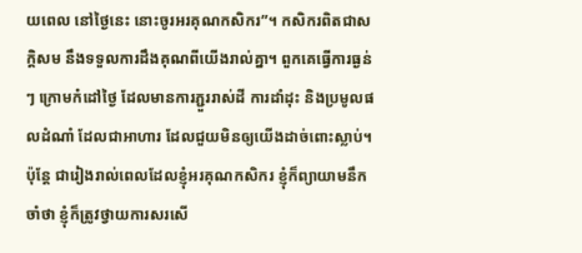យពេល នៅថ្ងៃនេះ នោះចូរអរគុណកសិករ”។ កសិករពិតជាសក្តិសម នឹងទទួលការដឹងគុណពីយើងរាល់គ្នា។ ពួកគេធ្វើការធ្ងន់ៗ ក្រោមកំដៅថ្ងៃ ដែលមានការភ្ជួររាស់ដី ការដាំដុះ និងប្រមូលផលដំណាំ ដែលជាអាហារ ដែលជួយមិនឲ្យយើងដាច់ពោះស្លាប់។
ប៉ុន្តែ ជារៀងរាល់ពេលដែលខ្ញុំអរគុណកសិករ ខ្ញុំក៏ព្យាយាមនឹកចាំថា ខ្ញុំក៏ត្រូវថ្វាយការសរសើ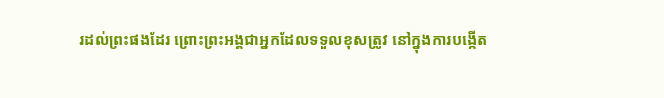រដល់ព្រះផងដែរ ព្រោះព្រះអង្គជាអ្នកដែលទទួលខុសត្រូវ នៅក្នុងការបង្កើត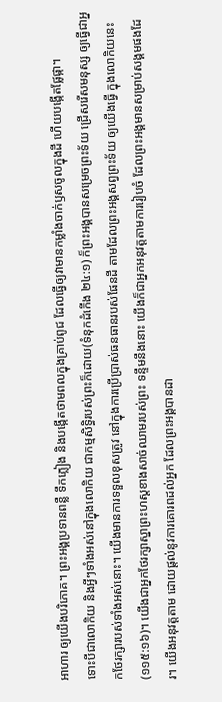អាហារ ឲ្យយើងបរិភោគ។ ព្រះអង្គប្រទានពន្លឺ ទឹកភ្លៀង និងបង្កើតថាមពលក្នុងគ្រាប់ពូជ ដែលធ្វើឲ្យវាមានកម្លាំងចាក់ឫសចូលក្នុងដី ហើយបង្កើតផ្លែផ្កា។
ទោះបីជាលោកិយ និងអ្វីៗទាំងអស់នៅក្នុងលោកិយ ជាកម្មសិទ្ធិរបស់ព្រះក៏ដោយ(ទំនុកដំកើង ២៤:១) ក៏ព្រះអង្គបានសម្រេចព្រះទ័យ ជ្រើសរើសមនុស្ស ឲ្យធ្វើជាអ្នកថែរក្សារបស់ទាំងអស់នោះ។ យើងមានការទទួលខុសត្រូវ នៅក្នុងការប្រើប្រាស់ធនធានរបស់ផែនដី តាមដែលព្រះអង្គសព្វព្រះទ័យ ឲ្យយើងធ្វើ ក្នុងលោកិយនេះ(១១៥:១៦)។ យើងជាអ្នកថែរក្សាស្នាព្រះហស្តខាងសាច់ឈាមរបស់ព្រះ ទន្ទឹមនឹងនោះ យើងក៏ជាអ្នកអនុវត្តតាមការរៀបចំ ដែលព្រះអង្គមានសម្រាប់សង្គមផងដែរ។ យើងអនុវត្តតាម ដោយផ្តល់នូវការគោរពដល់អ្នក ដែលព្រះអង្គបានដា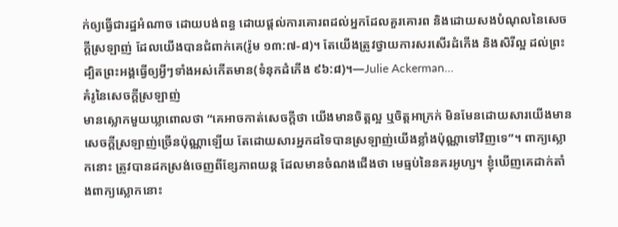ក់ឲ្យធ្វើជារដ្ឋអំណាច ដោយបង់ពន្ធ ដោយផ្តល់ការគោរពដល់អ្នកដែលគួរគោរព និងដោយសងបំណុលនៃសេចក្តីស្រឡាញ់ ដែលយើងបានជំពាក់គេ(រ៉ូម ១៣:៧-៨)។ តែយើងត្រូវថ្វាយការសរសើរដំកើង និងសិរីល្អ ដល់ព្រះ ដ្បិតព្រះអង្គធ្វើឲ្យអ្វីៗទាំងអស់កើតមាន(ទំនុកដំកើង ៩៦:៨)។—Julie Ackerman…
គំរូនៃសេចក្តីស្រឡាញ់
មានស្លោកមួយឃ្លាពោលថា “គេអាចកាត់សេចក្តីថា យើងមានចិត្តល្អ ឬចិត្តអាក្រក់ មិនមែនដោយសារយើងមានសេចក្តីស្រឡាញ់ច្រើនប៉ុណ្ណាឡើយ តែដោយសារអ្នកដទៃបានស្រឡាញ់យើងខ្លាំងប៉ុណ្ណាទៅវិញទេ”។ ពាក្យស្លោកនោះ ត្រូវបានដកស្រង់ចេញពីខ្សែភាពយន្ត ដែលមានចំណងជើងថា មេធ្មប់នៃនគរអូហ្ស។ ខ្ញុំឃើញគេដាក់តាំងពាក្យស្លោកនោះ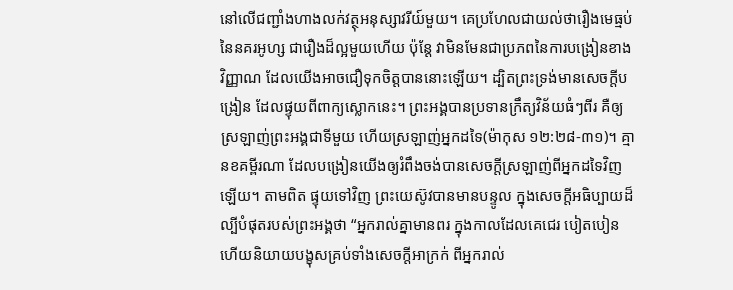នៅលើជញ្ជាំងហាងលក់វត្ថុអនុស្សាវរីយ៍មួយ។ គេប្រហែលជាយល់ថារឿងមេធ្មប់នៃនគរអូហ្ស ជារឿងដ៏ល្អមួយហើយ ប៉ុន្តែ វាមិនមែនជាប្រភពនៃការបង្រៀនខាងវិញ្ញាណ ដែលយើងអាចជឿទុកចិត្តបាននោះឡើយ។ ដ្បិតព្រះទ្រង់មានសេចក្តីបង្រៀន ដែលផ្ទុយពីពាក្យស្លោកនេះ។ ព្រះអង្គបានប្រទានក្រឹត្យវិន័យធំៗពីរ គឺឲ្យស្រឡាញ់ព្រះអង្គជាទីមួយ ហើយស្រឡាញ់អ្នកដទៃ(ម៉ាកុស ១២:២៨-៣១)។ គ្មានខគម្ពីរណា ដែលបង្រៀនយើងឲ្យរំពឹងចង់បានសេចក្តីស្រឡាញ់ពីអ្នកដទៃវិញឡើយ។ តាមពិត ផ្ទុយទៅវិញ ព្រះយេស៊ូវបានមានបន្ទូល ក្នុងសេចក្តីអធិប្បាយដ៏ល្បីបំផុតរបស់ព្រះអង្គថា “អ្នករាល់គ្នាមានពរ ក្នុងកាលដែលគេជេរ បៀតបៀន ហើយនិយាយបង្ខុសគ្រប់ទាំងសេចក្តីអាក្រក់ ពីអ្នករាល់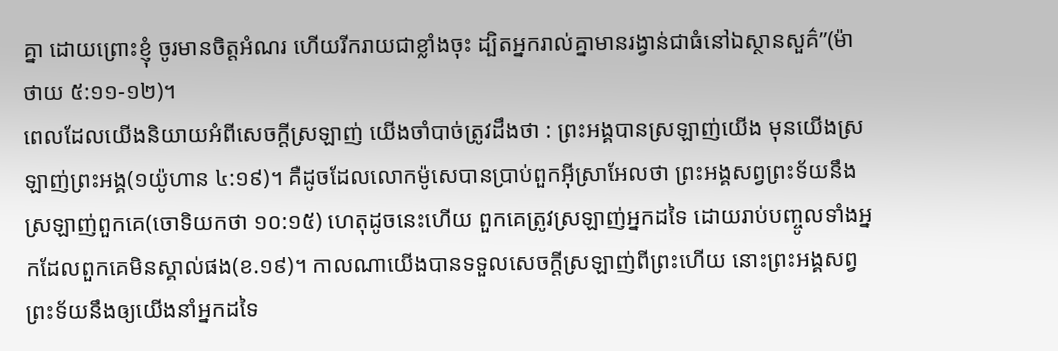គ្នា ដោយព្រោះខ្ញុំ ចូរមានចិត្តអំណរ ហើយរីករាយជាខ្លាំងចុះ ដ្បិតអ្នករាល់គ្នាមានរង្វាន់ជាធំនៅឯស្ថានសួគ៌”(ម៉ាថាយ ៥:១១-១២)។
ពេលដែលយើងនិយាយអំពីសេចក្តីស្រឡាញ់ យើងចាំបាច់ត្រូវដឹងថា : ព្រះអង្គបានស្រឡាញ់យើង មុនយើងស្រឡាញ់ព្រះអង្គ(១យ៉ូហាន ៤:១៩)។ គឺដូចដែលលោកម៉ូសេបានប្រាប់ពួកអ៊ីស្រាអែលថា ព្រះអង្គសព្វព្រះទ័យនឹងស្រឡាញ់ពួកគេ(ចោទិយកថា ១០:១៥) ហេតុដូចនេះហើយ ពួកគេត្រូវស្រឡាញ់អ្នកដទៃ ដោយរាប់បញ្ចូលទាំងអ្នកដែលពួកគេមិនស្គាល់ផង(ខ.១៩)។ កាលណាយើងបានទទួលសេចក្តីស្រឡាញ់ពីព្រះហើយ នោះព្រះអង្គសព្វព្រះទ័យនឹងឲ្យយើងនាំអ្នកដទៃ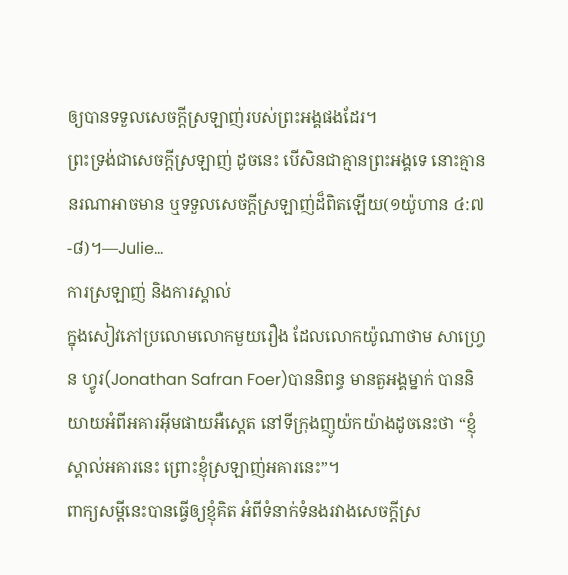ឲ្យបានទទួលសេចក្តីស្រឡាញ់របស់ព្រះអង្គផងដែរ។
ព្រះទ្រង់ជាសេចក្តីស្រឡាញ់ ដូចនេះ បើសិនជាគ្មានព្រះអង្គទេ នោះគ្មាននរណាអាចមាន ឬទទួលសេចក្តីស្រឡាញ់ដ៏ពិតឡើយ(១យ៉ូហាន ៤:៧-៨)។—Julie…
ការស្រឡាញ់ និងការស្គាល់
ក្នុងសៀវភៅប្រលោមលោកមួយរឿង ដែលលោកយ៉ូណាថាម សាហ្វ្រេន ហ្វូរ(Jonathan Safran Foer)បាននិពន្ធ មានតួអង្គម្នាក់ បាននិយាយអំពីអគារអ៊ីមផាយអឺស្តេត នៅទីក្រុងញូយ៉កយ៉ាងដូចនេះថា “ខ្ញុំស្គាល់អគារនេះ ព្រោះខ្ញុំស្រឡាញ់អគារនេះ”។
ពាក្យសម្តីនេះបានធ្វើឲ្យខ្ញុំគិត អំពីទំនាក់ទំនងរវាងសេចក្តីស្រ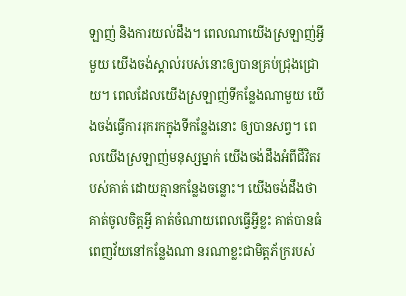ឡាញ់ និងការយល់ដឹង។ ពេលណាយើងស្រឡាញ់អ្វីមួយ យើងចង់ស្គាល់របស់នោះឲ្យបានគ្រប់ជ្រុងជ្រោយ។ ពេលដែលយើងស្រឡាញ់ទីកន្លែងណាមួយ យើងចង់ធ្វើការរុករកក្នុងទីកន្លែងនោះ ឲ្យបានសព្វ។ ពេលយើងស្រឡាញ់មនុស្សម្នាក់ យើងចង់ដឹងអំពីជីវិតរបស់គាត់ ដោយគ្មានកន្លែងចន្លោះ។ យើងចង់ដឹងថា គាត់ចូលចិត្តអ្វី គាត់ចំណាយពេលធ្វើអ្វីខ្លះ គាត់បានធំពេញវ័យនៅកន្លែងណា នរណាខ្លះជាមិត្តភ័ក្ររបស់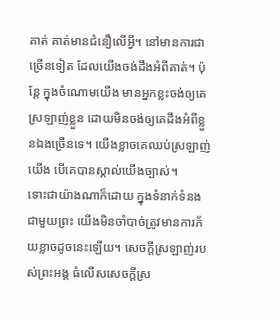គាត់ គាត់មានជំនឿលើអ្វី។ នៅមានការជាច្រើនទៀត ដែលយើងចង់ដឹងអំពីគាត់។ ប៉ុន្តែ ក្នុងចំណោមយើង មានអ្នកខ្លះចង់ឲ្យគេស្រឡាញ់ខ្លួន ដោយមិនចង់ឲ្យគេដឹងអំពីខ្លួនឯងច្រើនទេ។ យើងខ្លាចគេឈប់ស្រឡាញ់យើង បើគេបានស្គាល់យើងច្បាស់។
ទោះជាយ៉ាងណាក៏ដោយ ក្នុងទំនាក់ទំនងជាមួយព្រះ យើងមិនចាំបាច់ត្រូវមានការភ័យខ្លាចដូចនេះឡើយ។ សេចក្តីស្រឡាញ់របស់ព្រះអង្គ ធំលើសសេចក្តីស្រ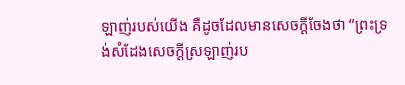ឡាញ់របស់យើង គឺដូចដែលមានសេចក្តីចែងថា “ព្រះទ្រង់សំដែងសេចក្តីស្រឡាញ់រប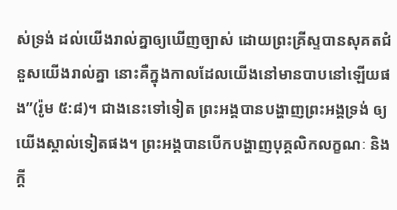ស់ទ្រង់ ដល់យើងរាល់គ្នាឲ្យឃើញច្បាស់ ដោយព្រះគ្រីស្ទបានសុគតជំនួសយើងរាល់គ្នា នោះគឺក្នុងកាលដែលយើងនៅមានបាបនៅឡើយផង”(រ៉ូម ៥:៨)។ ជាងនេះទៅទៀត ព្រះអង្គបានបង្ហាញព្រះអង្គទ្រង់ ឲ្យយើងស្គាល់ទៀតផង។ ព្រះអង្គបានបើកបង្ហាញបុគ្គលិកលក្ខណៈ និងក្តី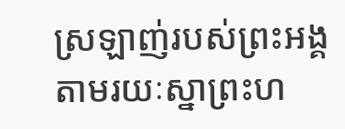ស្រឡាញ់របស់ព្រះអង្គ តាមរយៈស្នាព្រះហ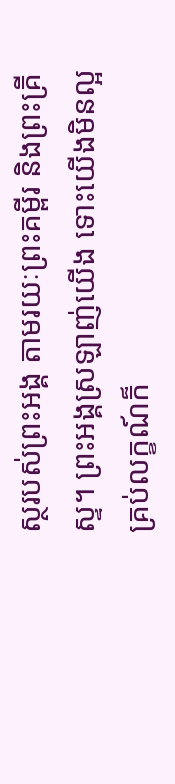ស្ថរបស់ព្រះអង្គ តាមរយៈព្រះគម្ពីរ និងព្រះគ្រីស្ទ។ ព្រះអង្គស្រឡាញ់យើង ទោះយើងមិនល្អគ្រប់លក្ខណ៍ក៏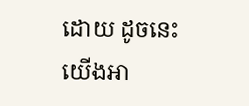ដោយ ដូចនេះ យើងអា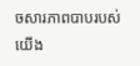ចសារភាពបាបរបស់យើង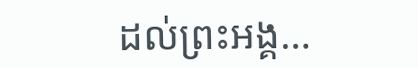ដល់ព្រះអង្គ…